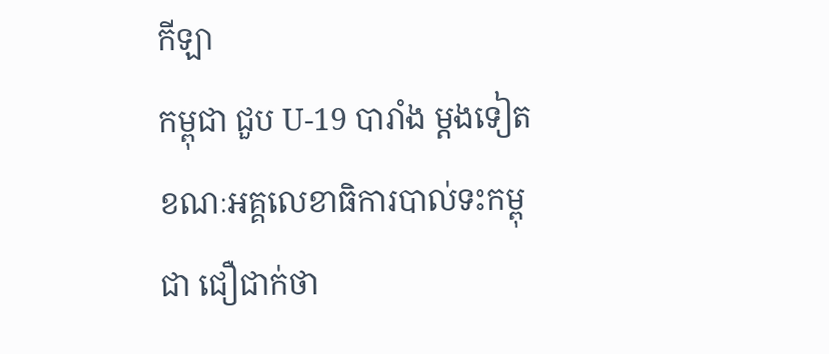កីឡា
កម្ពុជា ជួប U-19 បារាំង ម្ដងទៀត ខណៈអគ្គលេខាធិការបាល់ទះកម្ពុជា ជឿជាក់ថា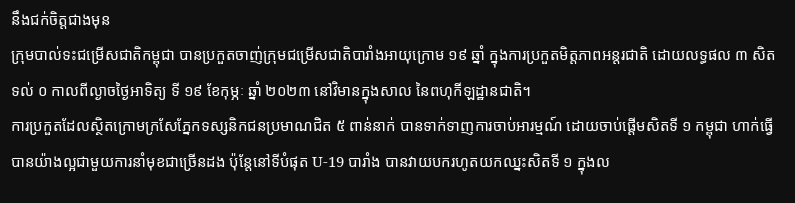នឹងជក់ចិត្តជាងមុន
ក្រុមបាល់ទះជម្រើសជាតិកម្ពុជា បានប្រកួតចាញ់ក្រុមជម្រើសជាតិបារាំងអាយុក្រោម ១៩ ឆ្នាំ ក្នុងការប្រកួតមិត្តភាពអន្តរជាតិ ដោយលទ្ធផល ៣ សិត ទល់ ០ កាលពីល្ងាចថ្ងៃអាទិត្យ ទី ១៩ ខែកុម្ភៈ ឆ្នាំ ២០២៣ នៅវិមានក្នុងសាល នៃពហុកីឡដ្ឋានជាតិ។
ការប្រកួតដែលស្ថិតក្រោមក្រសែភ្នែកទស្សនិកជនប្រមាណជិត ៥ ពាន់នាក់ បានទាក់ទាញការចាប់អារម្មណ៍ ដោយចាប់ផ្ដើមសិតទី ១ កម្ពុជា ហាក់ធ្វើបានយ៉ាងល្អជាមួយការនាំមុខជាច្រើនដង ប៉ុន្តែនៅទីបំផុត U-19 បារាំង បានវាយបករហូតយកឈ្នះសិតទី ១ ក្នុងល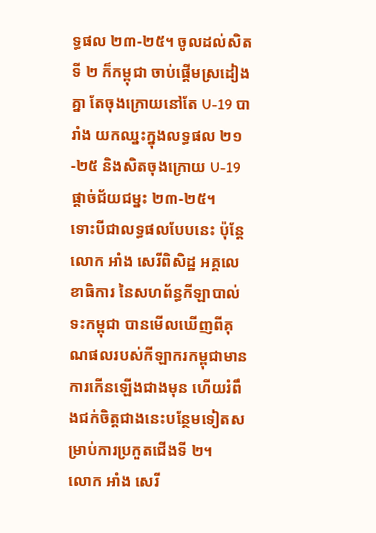ទ្ធផល ២៣-២៥។ ចូលដល់សិតទី ២ ក៏កម្ពុជា ចាប់ផ្ដើមស្រដៀងគ្នា តែចុងក្រោយនៅតែ U-19 បារាំង យកឈ្នះក្នុងលទ្ធផល ២១-២៥ និងសិតចុងក្រោយ U-19 ផ្ដាច់ជ័យជម្នះ ២៣-២៥។
ទោះបីជាលទ្ធផលបែបនេះ ប៉ុន្តែលោក អាំង សេរីពិសិដ្ឋ អគ្គលេខាធិការ នៃសហព័ន្ធកីឡាបាល់ទះកម្ពុជា បានមើលឃើញពីគុណផលរបស់កីឡាករកម្ពុជាមានការកើនឡើងជាងមុន ហើយរំពឹងជក់ចិត្តជាងនេះបន្ថែមទៀតសម្រាប់ការប្រកួតជើងទី ២។
លោក អាំង សេរី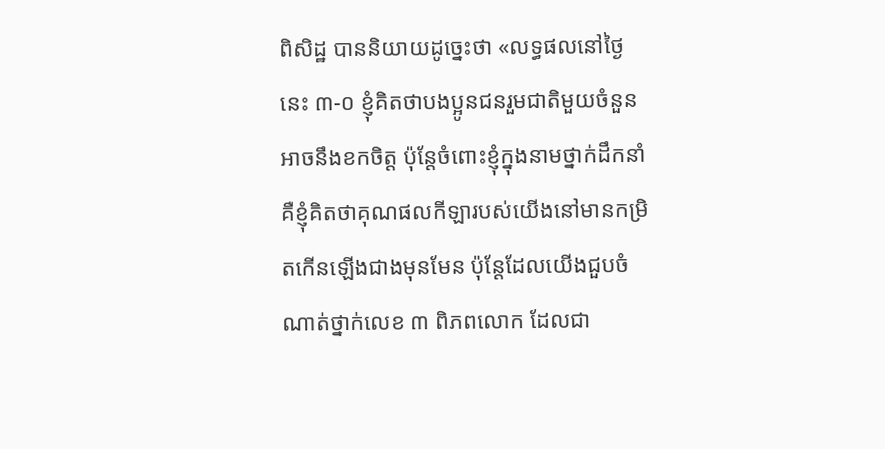ពិសិដ្ឋ បាននិយាយដូច្នេះថា «លទ្ធផលនៅថ្ងៃនេះ ៣-០ ខ្ញុំគិតថាបងប្អូនជនរួមជាតិមួយចំនួនអាចនឹងខកចិត្ត ប៉ុន្តែចំពោះខ្ញុំក្នុងនាមថ្នាក់ដឹកនាំ គឺខ្ញុំគិតថាគុណផលកីឡារបស់យើងនៅមានកម្រិតកើនឡើងជាងមុនមែន ប៉ុន្តែដែលយើងជួបចំណាត់ថ្នាក់លេខ ៣ ពិភពលោក ដែលជា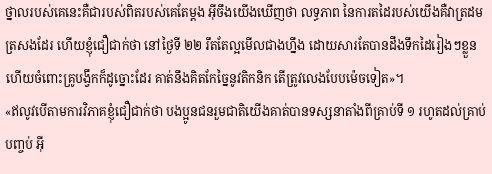ថ្នាលរបស់គេនេះគឺជារបស់ពិតរបស់គេតែម្ដង អ៊ីចឹងយើងឃើញថា លទ្ធភាព នៃការតដៃរបស់យើងគឺវាត្រដមត្រសងដែរ ហើយខ្ញុំជឿជាក់ថា នៅថ្ងៃទី ២២ រឹតតែល្អមើលជាងហ្នឹង ដោយសារតែបានដឹងទឹកដៃរៀងៗខ្លួន ហើយចំពោះគ្រូបង្វឹកក៏ដូច្នោះដែរ គាត់នឹងគិតកែច្នៃនូវតិកនិក តើត្រូវលេងបែបម៉េចទៀត»។
«ឥលូវបើតាមការវិភាគខ្ញុំជឿជាក់ថា បងប្អូនជនរួមជាតិយើងគាត់បានទស្សនាតាំងពីគ្រាប់ទី ១ រហូតដល់គ្រាប់បញ្ចប់ អ៊ី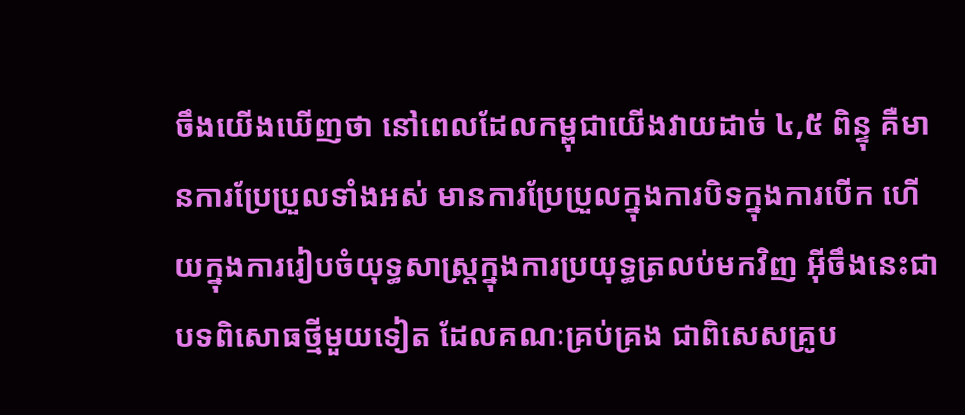ចឹងយើងឃើញថា នៅពេលដែលកម្ពុជាយើងវាយដាច់ ៤,៥ ពិន្ទុ គឺមានការប្រែប្រួលទាំងអស់ មានការប្រែប្រួលក្នុងការបិទក្នុងការបើក ហើយក្នុងការរៀបចំយុទ្ធសាស្ត្រក្នុងការប្រយុទ្ធត្រលប់មកវិញ អ៊ីចឹងនេះជាបទពិសោធថ្មីមួយទៀត ដែលគណៈគ្រប់គ្រង ជាពិសេសគ្រូប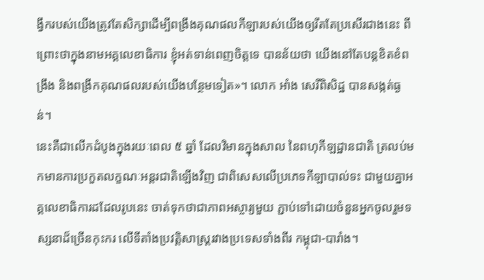ង្វឹករបស់យើងត្រូវតែសិក្សាដើម្បីពង្រឹងគុណផលកីឡារបស់យើងឲ្យរឹតតែប្រសើរជាងនេះ ពីព្រោះថាក្នុងនាមអគ្គលេខាធិការ ខ្ញុំអត់ទាន់ពេញចិត្តទេ បានន័យថា យើងនៅតែបន្តខិតខំពង្រឹង និងពង្រីកគុណផលរបស់យើងបន្ថែមទៀត»។ លោក អាំង សេរីពិសិដ្ឋ បានសង្កត់ធ្ងន់។
នេះគឺជាលើកដំបូងក្នុងរយៈពេល ៥ ឆ្នាំ ដែលវិមានក្នុងសាល នៃពហុកីឡដ្ឋានជាតិ ត្រលប់មកមានការប្រកួតលក្ខណៈអន្តរជាតិឡើងវិញ ជាពិសេសលើប្រភេទកីឡាបាល់ទះ ជាមួយគ្នាអគ្គលេខាធិការដដែលរូបនេះ ចាត់ទុកថាជាភាពអស្ចារ្យមួយ ភ្ជាប់ទៅដោយចំនួនអ្នកចូលរួមទស្សនាដ៏ច្រើនកុះករ លើទីតាំងប្រវត្តិសាស្ត្ររវាងប្រទេសទាំងពីរ កម្ពុជា-បារាំង។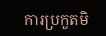ការប្រកួតមិ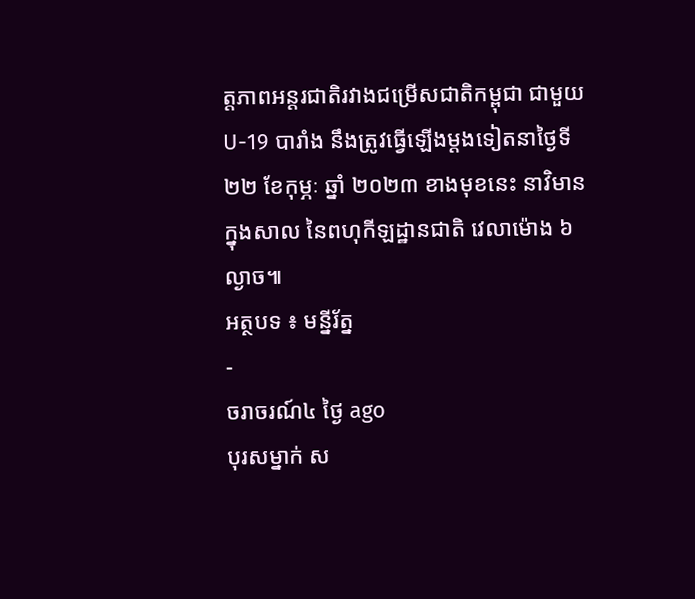ត្តភាពអន្តរជាតិរវាងជម្រើសជាតិកម្ពុជា ជាមួយ U-19 បារាំង នឹងត្រូវធ្វើឡើងម្ដងទៀតនាថ្ងៃទី ២២ ខែកុម្ភៈ ឆ្នាំ ២០២៣ ខាងមុខនេះ នាវិមានក្នុងសាល នៃពហុកីឡដ្ឋានជាតិ វេលាម៉ោង ៦ ល្ងាច៕
អត្ថបទ ៖ មន្នីរ័ត្ន
-
ចរាចរណ៍៤ ថ្ងៃ ago
បុរសម្នាក់ ស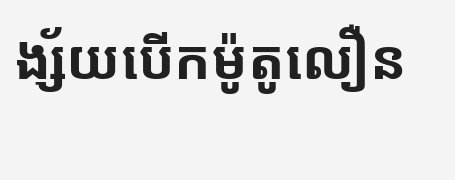ង្ស័យបើកម៉ូតូលឿន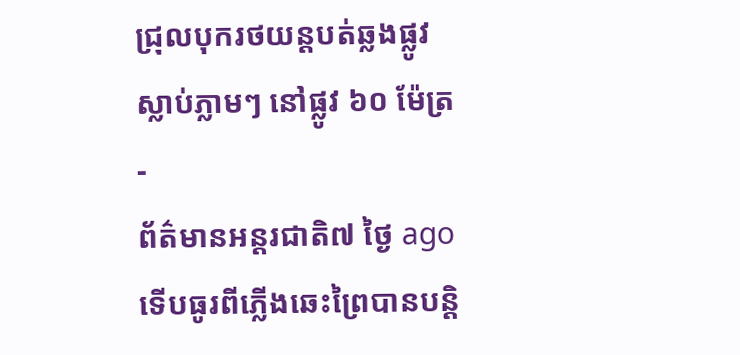ជ្រុលបុករថយន្តបត់ឆ្លងផ្លូវ ស្លាប់ភ្លាមៗ នៅផ្លូវ ៦០ ម៉ែត្រ
-
ព័ត៌មានអន្ដរជាតិ៧ ថ្ងៃ ago
ទើបធូរពីភ្លើងឆេះព្រៃបានបន្តិ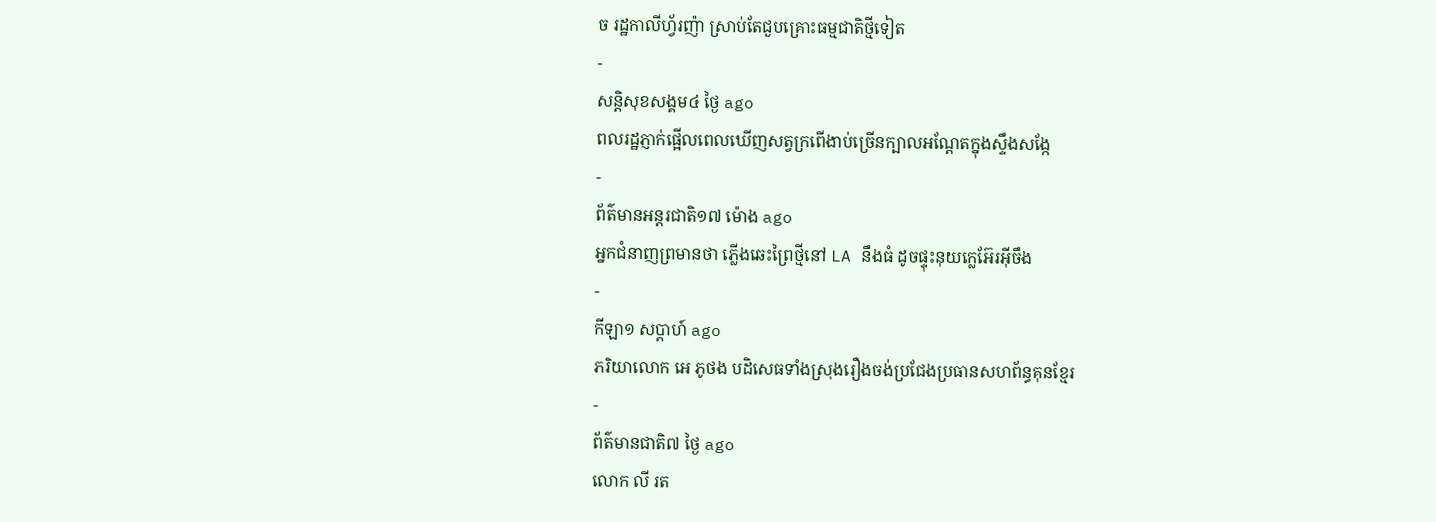ច រដ្ឋកាលីហ្វ័រញ៉ា ស្រាប់តែជួបគ្រោះធម្មជាតិថ្មីទៀត
-
សន្តិសុខសង្គម៤ ថ្ងៃ ago
ពលរដ្ឋភ្ញាក់ផ្អើលពេលឃើញសត្វក្រពើងាប់ច្រើនក្បាលអណ្ដែតក្នុងស្ទឹងសង្កែ
-
ព័ត៌មានអន្ដរជាតិ១៧ ម៉ោង ago
អ្នកជំនាញព្រមានថា ភ្លើងឆេះព្រៃថ្មីនៅ LA នឹងធំ ដូចផ្ទុះនុយក្លេអ៊ែរអ៊ីចឹង
-
កីឡា១ សប្តាហ៍ ago
ភរិយាលោក អេ ភូថង បដិសេធទាំងស្រុងរឿងចង់ប្រជែងប្រធានសហព័ន្ធគុនខ្មែរ
-
ព័ត៌មានជាតិ៧ ថ្ងៃ ago
លោក លី រត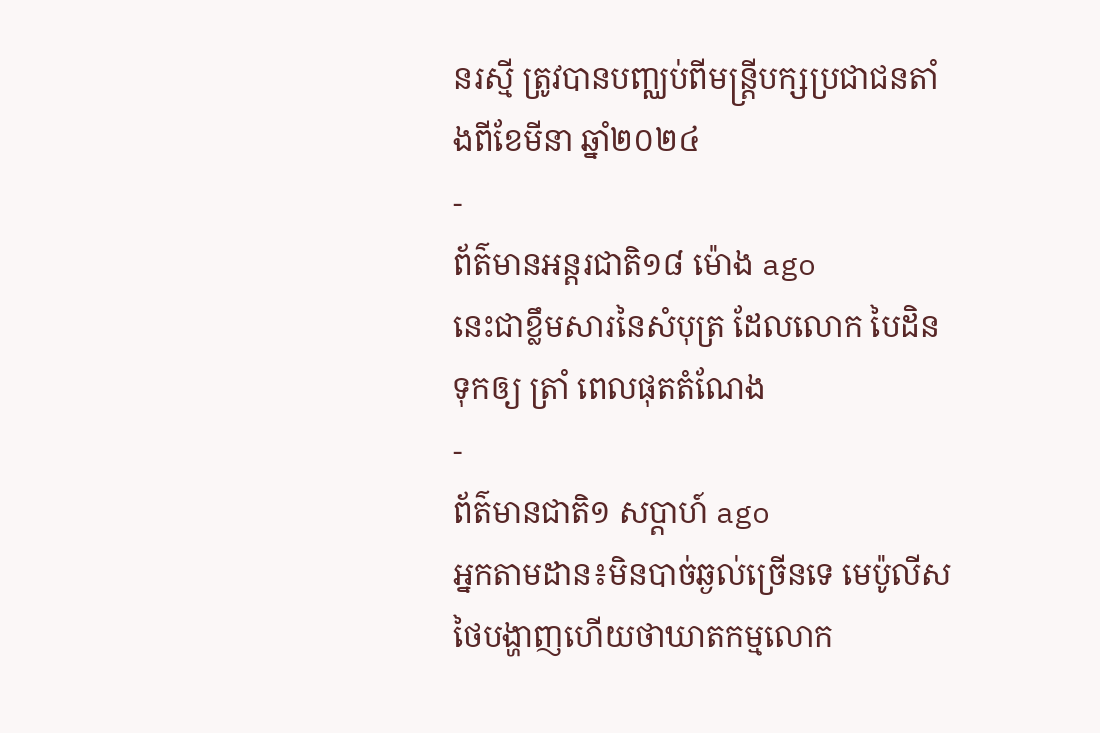នរស្មី ត្រូវបានបញ្ឈប់ពីមន្ត្រីបក្សប្រជាជនតាំងពីខែមីនា ឆ្នាំ២០២៤
-
ព័ត៌មានអន្ដរជាតិ១៨ ម៉ោង ago
នេះជាខ្លឹមសារនៃសំបុត្រ ដែលលោក បៃដិន ទុកឲ្យ ត្រាំ ពេលផុតតំណែង
-
ព័ត៌មានជាតិ១ សប្តាហ៍ ago
អ្នកតាមដាន៖មិនបាច់ឆ្ងល់ច្រើនទេ មេប៉ូលីសថៃបង្ហាញហើយថាឃាតកម្មលោក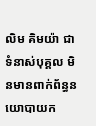លិម គិមយ៉ា ជាទំនាស់បុគ្គល មិនមានពាក់ព័ន្ធនយោបាយក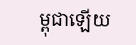ម្ពុជាឡើយ